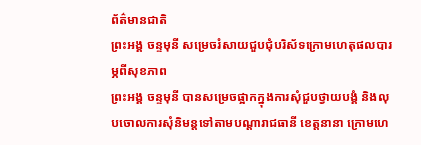ព័ត៌មានជាតិ
ព្រះអង្គ ចន្ទមុនី សម្រេចរំសាយជួបជុំបរិស័ទក្រោមហេតុផលបារម្ភពីសុខភាព
ព្រះអង្គ ចន្ទមុនី បានសម្រេចផ្អាកក្នុងការសុំជួបថ្វាយបង្គំ និងលុបចោលការសុំនិមន្តទៅតាមបណ្ដារាជធានី ខេត្តនានា ក្រោមហេ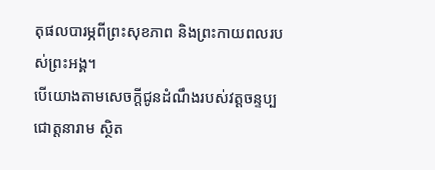តុផលបារម្ភពីព្រះសុខភាព និងព្រះកាយពលរបស់ព្រះអង្គ។
បើយោងតាមសេចក្ដីជូនដំណឹងរបស់វត្តចន្ទប្បជោត្តនារាម ស្ថិត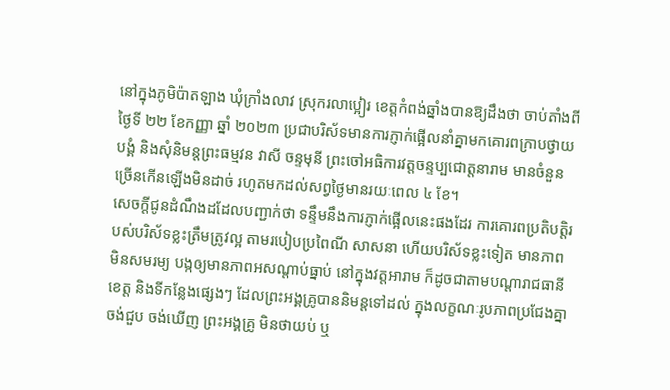នៅក្នុងភូមិប៉ាតឡាង ឃុំក្រាំងលាវ ស្រុករលាប្អៀរ ខេត្តកំពង់ឆ្នាំងបានឱ្យដឹងថា ចាប់តាំងពីថ្ងៃទី ២២ ខែកញ្ញា ឆ្នាំ ២០២៣ ប្រជាបរិស័ទមានការភ្ញាក់ផ្អើលនាំគ្នាមកគោរពក្រាបថ្វាយបង្គំ និងសុំនិមន្តព្រះធម្មវន វាសី ចន្ទមុនី ព្រះចៅអធិការវត្តចន្ទប្បជោត្តនារាម មានចំនួនច្រើនកើនឡើងមិនដាច់ រហូតមកដល់សព្វថ្ងៃមានរយៈពេល ៤ ខែ។
សេចក្ដីជូនដំណឹងដដែលបញ្ជាក់ថា ទន្ទឹមនឹងការភ្ញាក់ផ្អើលនេះផងដែរ ការគោរពប្រតិបត្តិរបស់បរិស័ទខ្លះត្រឹមត្រូវល្អ តាមរបៀបប្រពៃណី សាសនា ហើយបរិស័ទខ្លះទៀត មានភាពមិនសមរម្យ បង្កឲ្យមានភាពអសណ្តាប់ធ្នាប់ នៅក្នុងវត្តអារាម ក៏ដូចជាតាមបណ្តារាជធានីខេត្ត និងទីកន្លែងផ្សេងៗ ដែលព្រះអង្គគ្រូបាននិមន្តទៅដល់ ក្នុងលក្ខណៈរូបភាពប្រជែងគ្នាចង់ជួប ចង់ឃើញ ព្រះអង្គគ្រូ មិនថាយប់ ឬ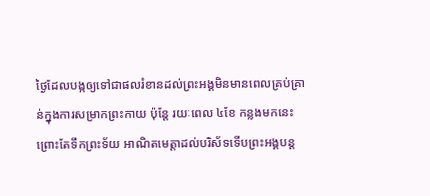ថ្ងៃដែលបង្កឲ្យទៅជាផលរំខានដល់ព្រះអង្គមិនមានពេលគ្រប់គ្រាន់ក្នុងការសម្រាកព្រះកាយ ប៉ុន្តែ រយៈពេល ៤ខែ កន្លងមកនេះ ព្រោះតែទឹកព្រះទ័យ អាណិតមេត្តាដល់បរិស័ទទើបព្រះអង្គបន្ត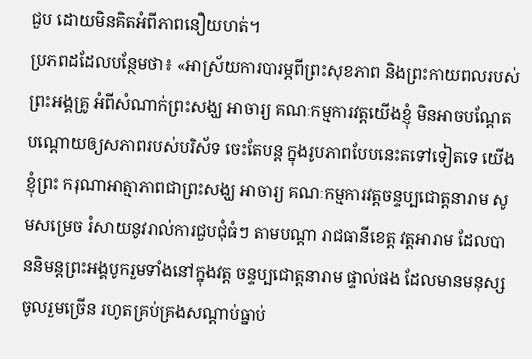ជួប ដោយមិនគិតអំពីភាពនឿយហត់។
ប្រភពដដែលបន្ថែមថា៖ «អាស្រ័យការបារម្ភពីព្រះសុខភាព និងព្រះកាយពលរបស់ព្រះអង្គគ្រូ អំពីសំណាក់ព្រះសង្ឃ អាចារ្យ គណៈកម្មការវត្តយើងខ្ញុំ មិនអាចបណ្តែតបណ្តោយឲ្យសភាពរបស់បរិស័ទ ចេះតែបន្ត ក្នុងរូបភាពបែបនេះតទៅទៀតទេ យើងខ្ញុំព្រះ ករុណាអាត្មាភាពជាព្រះសង្ឃ អាចារ្យ គណៈកម្មការវត្តចន្ទប្បជោត្តនារាម សូមសម្រេច រំសាយនូវរាល់ការជួបជុំធំៗ តាមបណ្តា រាជធានីខេត្ត វត្តអារាម ដែលបាននិមន្តព្រះអង្គបូករួមទាំងនៅក្នុងវត្ត ចន្ទប្បជោត្តនារាម ផ្ទាល់ផង ដែលមានមនុស្សចូលរួមច្រើន រហូតគ្រប់គ្រងសណ្ដាប់ធ្នាប់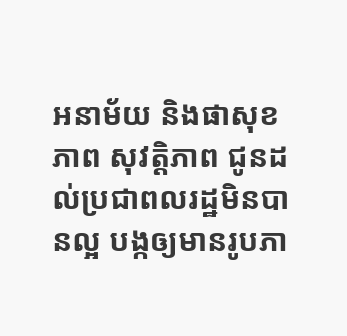អនាម័យ និងផាសុខភាព សុវត្តិភាព ជូនដល់ប្រជាពលរដ្ឋមិនបានល្អ បង្កឲ្យមានរូបភា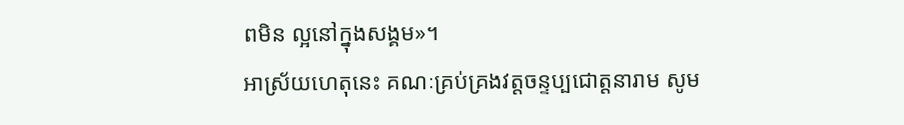ពមិន ល្អនៅក្នុងសង្គម»។
អាស្រ័យហេតុនេះ គណៈគ្រប់គ្រងវត្តចន្ទប្បជោត្តនារាម សូម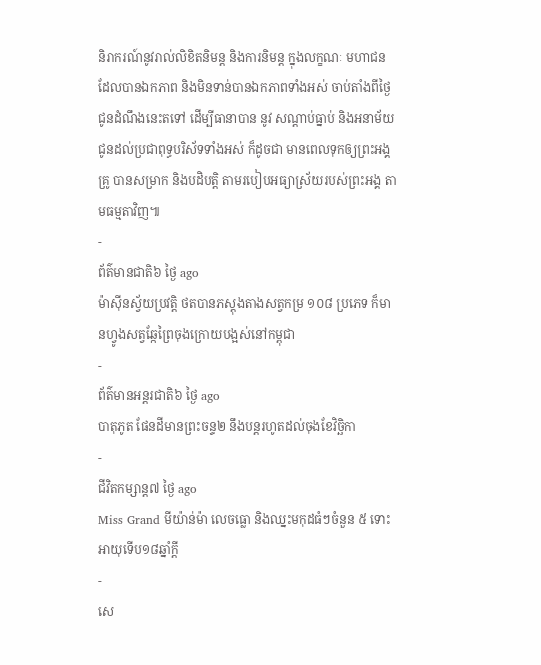និរាករណ៍នូវរាល់លិខិតនិមន្ត និងការនិមន្ត ក្នុងលក្ខណៈ មហាជនដែលបានឯកភាព និងមិនទាន់បានឯកភាពទាំងអស់ ចាប់តាំងពីថ្ងៃជូនដំណឹងនេះតទៅ ដើម្បីធានាបាន នូវ សណ្ដាប់ធ្នាប់ និងអនាម័យជូនដល់ប្រជាពុទ្ធបរិស័ទទាំងអស់ ក៏ដូចជា មានពេលទុកឲ្យព្រះអង្គគ្រូ បានសម្រាក និងបដិបត្តិ តាមរបៀបអធ្យាស្រ័យរបស់ព្រះអង្គ តាមធម្មតាវិញ៕
-
ព័ត៌មានជាតិ៦ ថ្ងៃ ago
ម៉ាស៊ីនស្វ័យប្រវត្តិ ថតបានភស្តុងតាងសត្វកម្រ ១០៨ ប្រភេទ ក៏មានហ្វូងសត្វឆ្កែព្រៃចុងក្រោយបង្អស់នៅកម្ពុជា
-
ព័ត៌មានអន្ដរជាតិ៦ ថ្ងៃ ago
បាតុភូត ផែនដីមានព្រះចន្ទ២ នឹងបន្តរហូតដល់ចុងខែវិច្ឆិកា
-
ជីវិតកម្សាន្ដ៧ ថ្ងៃ ago
Miss Grand មីយ៉ាន់ម៉ា លេចធ្លោ និងឈ្នះមកុដធំៗចំនួន ៥ ទោះអាយុទើប១៨ឆ្នាំក្ដី
-
សេ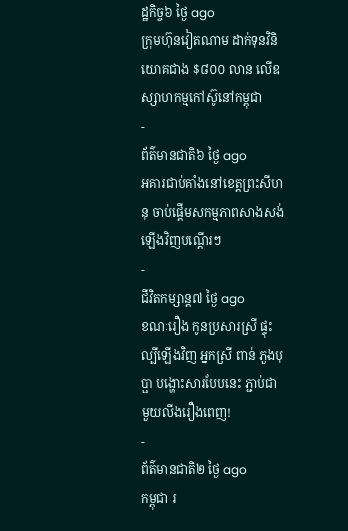ដ្ឋកិច្ច៦ ថ្ងៃ ago
ក្រុមហ៊ុនវៀតណាម ដាក់ទុនវិនិយោគជាង $៨០០ លាន លើឧស្សាហកម្មកៅស៊ូនៅកម្ពុជា
-
ព័ត៌មានជាតិ៦ ថ្ងៃ ago
អគារជាប់គាំងនៅខេត្តព្រះសីហនុ ចាប់ផ្តើមសកម្មភាពសាងសង់ឡើងវិញបណ្តើរៗ
-
ជីវិតកម្សាន្ដ៧ ថ្ងៃ ago
ខណៈរឿង កូនប្រសារស្រី ផ្ទុះល្បីឡើងវិញ អ្នកស្រី ពាន់ ភួងបុប្ផា បង្ហោះសារបែបនេះ ភ្ជាប់ជាមួយលីងរឿងពេញ!
-
ព័ត៌មានជាតិ២ ថ្ងៃ ago
កម្ពុជា រ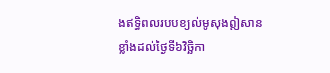ងឥទ្ធិពលរបបខ្យល់មូសុងឦសានខ្លាំងដល់ថ្ងៃទី៦វិច្ឆិកា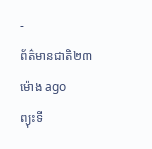-
ព័ត៌មានជាតិ២៣ ម៉ោង ago
ព្យុះទី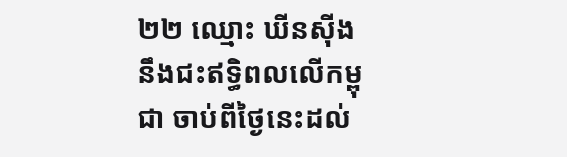២២ ឈ្មោះ ឃីនស៊ីង នឹងជះឥទ្ធិពលលើកម្ពុជា ចាប់ពីថ្ងៃនេះដល់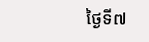ថ្ងៃទី៧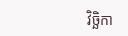វិច្ឆិកា